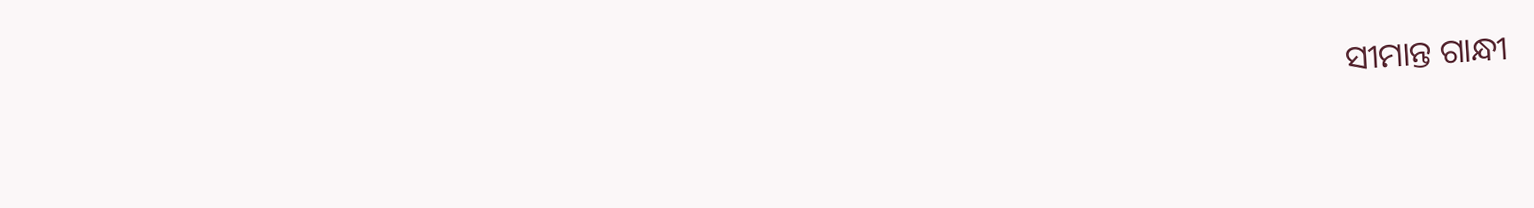ସୀମାନ୍ତ ଗାନ୍ଧୀ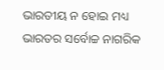ଭାରତୀୟ ନ ହୋଇ ମଧ୍ୟ ଭାରତର ସର୍ବୋଚ୍ଚ ନାଗରିକ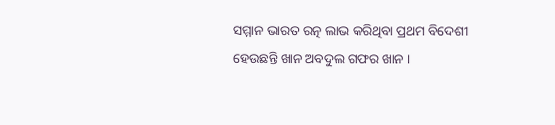ସମ୍ମାନ ଭାରତ ରତ୍ନ ଲାଭ କରିଥିବା ପ୍ରଥମ ବିଦେଶୀ ହେଉଛନ୍ତି ଖାନ ଅବଦୁଲ ଗଫର ଖାନ ।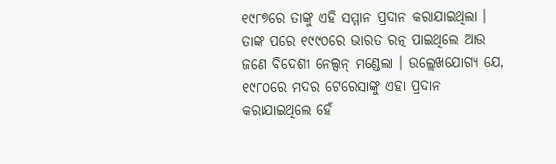୧୯୮୭ରେ ତାଙ୍କୁ ଏହି ସମ୍ମାନ ପ୍ରଦାନ କରାଯାଇଥିଲା । ତାଙ୍କ ପରେ ୧୯୯୦ରେ ଭାରତ ରତ୍ନ ପାଇଥିଲେ ଆଉ ଜଣେ ବିଦେଶୀ ନେଲ୍ସନ୍ ମଣ୍ଡେଲା । ଉଲ୍ଲେଖଯୋଗ୍ୟ ଯେ, ୧୯୮୦ରେ ମଦର ଟେରେସାଙ୍କୁ ଏହା ପ୍ରଦାନ କରାଯାଇଥିଲେ ହେଁ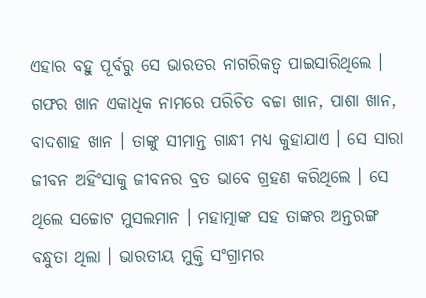ଏହାର ବହୁ ପୂର୍ବରୁ ସେ ଭାରତର ନାଗରିକତ୍ୱ ପାଇସାରିଥିଲେ । ଗଫର ଖାନ ଏକାଧିକ ନାମରେ ପରିଚିତ ବଚ୍ଚା ଖାନ, ପାଶା ଖାନ, ବାଦଶାହ ଖାନ । ତାଙ୍କୁ ସୀମାନ୍ତ ଗାନ୍ଧୀ ମଧ୍ୟ କୁହାଯାଏ । ସେ ସାରା ଜୀବନ ଅହିଂସାକୁ ଜୀବନର ବ୍ରତ ଭାବେ ଗ୍ରହଣ କରିଥିଲେ । ସେ ଥିଲେ ସଚ୍ଚୋଟ ମୁସଲମାନ । ମହାତ୍ମାଙ୍କ ସହ ତାଙ୍କର ଅନ୍ତରଙ୍ଗ ବନ୍ଧୁତା ଥିଲା । ଭାରତୀୟ ମୁକ୍ତି ସଂଗ୍ରାମର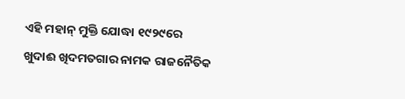ଏହି ମହାନ୍ ମୁକ୍ତି ଯୋଦ୍ଧା ୧୯୨୯ରେ ଖୁଦାଈ ଖିଦମତଗାର ନାମକ ରାଜନୈତିକ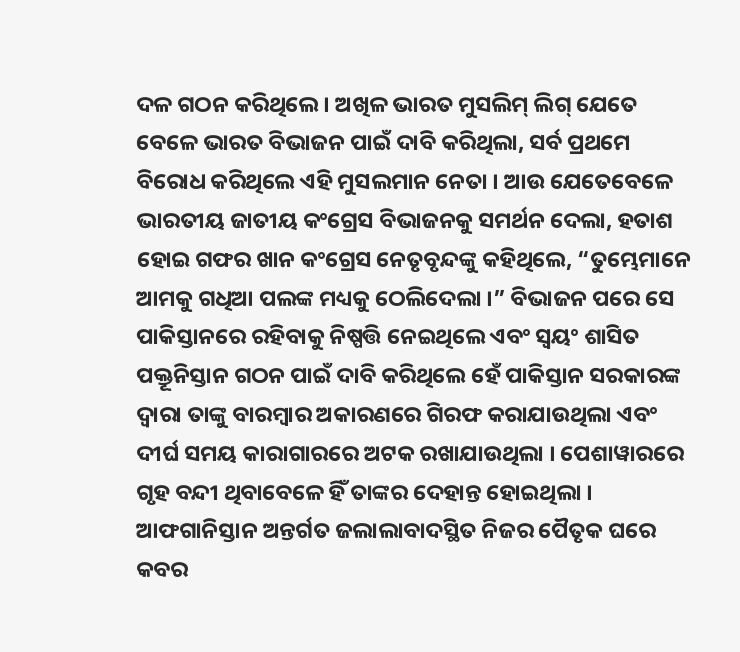ଦଳ ଗଠନ କରିଥିଲେ । ଅଖିଳ ଭାରତ ମୁସଲିମ୍ ଲିଗ୍ ଯେତେ ବେଳେ ଭାରତ ବିଭାଜନ ପାଇଁ ଦାବି କରିଥିଲା, ସର୍ବ ପ୍ରଥମେ ବିରୋଧ କରିଥିଲେ ଏହି ମୁସଲମାନ ନେତା । ଆଉ ଯେତେବେଳେ ଭାରତୀୟ ଜାତୀୟ କଂଗ୍ରେସ ବିଭାଜନକୁ ସମର୍ଥନ ଦେଲା, ହତାଶ ହୋଇ ଗଫର ଖାନ କଂଗ୍ରେସ ନେତୃବୃନ୍ଦଙ୍କୁ କହିଥିଲେ, “ତୁମ୍ଭେମାନେ ଆମକୁ ଗଧିଆ ପଲଙ୍କ ମଧ୍ୟକୁ ଠେଲିଦେଲା ।” ବିଭାଜନ ପରେ ସେ ପାକିସ୍ତାନରେ ରହିବାକୁ ନିଷ୍ପତ୍ତି ନେଇଥିଲେ ଏବଂ ସ୍ୱୟଂ ଶାସିତ ପକ୍ତୂନିସ୍ତାନ ଗଠନ ପାଇଁ ଦାବି କରିଥିଲେ ହେଁ ପାକିସ୍ତାନ ସରକାରଙ୍କ ଦ୍ୱାରା ତାଙ୍କୁ ବାରମ୍ବାର ଅକାରଣରେ ଗିରଫ କରାଯାଉଥିଲା ଏବଂ ଦୀର୍ଘ ସମୟ କାରାଗାରରେ ଅଟକ ରଖାଯାଉଥିଲା । ପେଶାୱାରରେ ଗୃହ ବନ୍ଦୀ ଥିବାବେଳେ ହିଁ ତାଙ୍କର ଦେହାନ୍ତ ହୋଇଥିଲା ।  ଆଫଗାନିସ୍ତାନ ଅନ୍ତର୍ଗତ ଜଲାଲାବାଦସ୍ଥିତ ନିଜର ପୈତୃକ ଘରେ କବର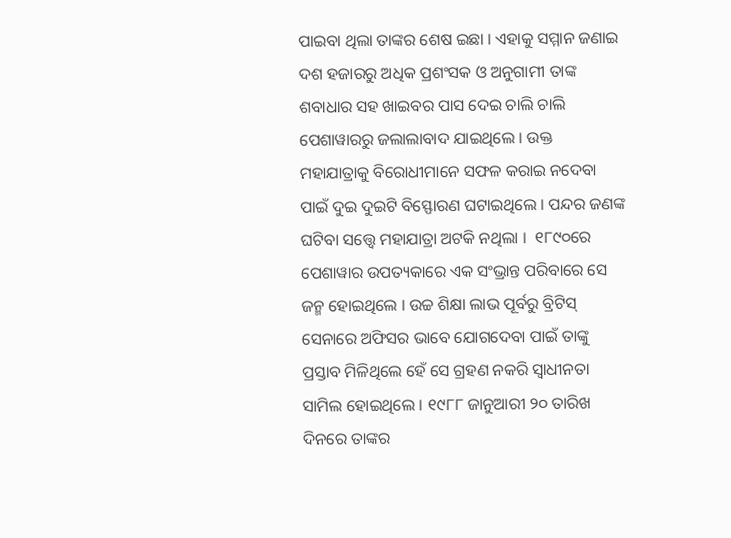ପାଇବା ଥିଲା ତାଙ୍କର ଶେଷ ଇଛା । ଏହାକୁ ସମ୍ମାନ ଜଣାଇ ଦଶ ହଜାରରୁ ଅଧିକ ପ୍ରଶଂସକ ଓ ଅନୁଗାମୀ ତାଙ୍କ ଶବାଧାର ସହ ଖାଇବର ପାସ ଦେଇ ଚାଲି ଚାଲି ପେଶାୱାରରୁ ଜଲାଲାବାଦ ଯାଇଥିଲେ । ଉକ୍ତ ମହାଯାତ୍ରାକୁ ବିରୋଧୀମାନେ ସଫଳ କରାଇ ନଦେବା ପାଇଁ ଦୁଇ ଦୁଇଟି ବିସ୍ଫୋରଣ ଘଟାଇଥିଲେ । ପନ୍ଦର ଜଣଙ୍କ ଘଟିବା ସତ୍ତ୍ୱେ ମହାଯାତ୍ରା ଅଟକି ନଥିଲା ।  ୧୮୯୦ରେ ପେଶାୱାର ଉପତ୍ୟକାରେ ଏକ ସଂଭ୍ରାନ୍ତ ପରିବାରେ ସେ ଜନ୍ମ ହୋଇଥିଲେ । ଉଚ୍ଚ ଶିକ୍ଷା ଲାଭ ପୂର୍ବରୁ ବ୍ରିଟିସ୍ ସେନାରେ ଅଫିସର ଭାବେ ଯୋଗଦେବା ପାଇଁ ତାଙ୍କୁ ପ୍ରସ୍ତାବ ମିଳିଥିଲେ ହେଁ ସେ ଗ୍ରହଣ ନକରି ସ୍ୱାଧୀନତା ସାମିଲ ହୋଇଥିଲେ । ୧୯୮୮ ଜାନୁଆରୀ ୨୦ ତାରିଖ  ଦିନରେ ତାଙ୍କର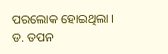ପରଲୋକ ହୋଇଥିଲା ।
ଡ. ତପନ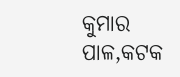କୁମାର ପାଳ,କଟକ